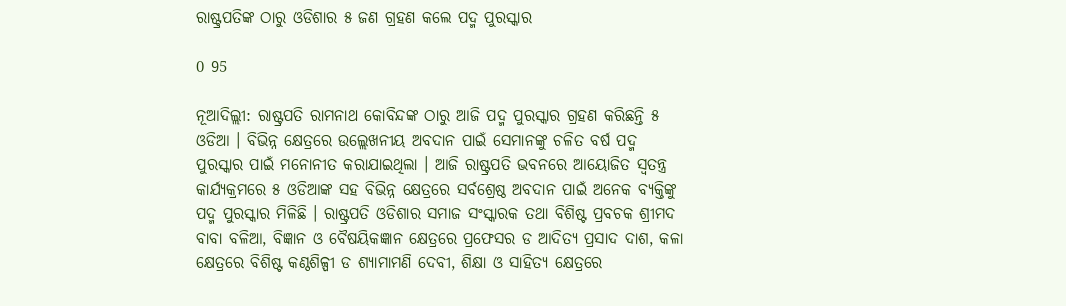ରାଷ୍ଟ୍ରପତିଙ୍କ ଠାରୁ ଓଡିଶାର ୫ ଜଣ ଗ୍ରହଣ କଲେ ପଦ୍ମ ପୁରସ୍କାର

0 95

ନୂଆଦିଲ୍ଲୀ: ରାଷ୍ଟ୍ରପତି ରାମନାଥ କୋବିନ୍ଦଙ୍କ ଠାରୁ ଆଜି ପଦ୍ମ ପୁରସ୍କାର ଗ୍ରହଣ କରିଛନ୍ତି ୫ ଓଡିଆ । ବିଭିନ୍ନ କ୍ଷେତ୍ରରେ ଉଲ୍ଲେଖନୀୟ ଅବଦାନ ପାଇଁ ସେମାନଙ୍କୁ ଚଳିତ ବର୍ଷ ପଦ୍ମ ପୁରସ୍କାର ପାଇଁ ମନୋନୀତ କରାଯାଇଥିଲା । ଆଜି ରାଷ୍ଟ୍ରପତି ଭବନରେ ଆୟୋଜିତ ସ୍ୱତନ୍ତ୍ର କାର୍ଯ୍ୟକ୍ରମରେ ୫ ଓଡିଆଙ୍କ ସହ ବିଭିନ୍ନ କ୍ଷେତ୍ରରେ ସର୍ବଶ୍ରେଷ୍ଠ ଅବଦାନ ପାଇଁ ଅନେକ ବ୍ୟକ୍ତିଙ୍କୁ ପଦ୍ମ ପୁରସ୍କାର ମିଳିଛି । ରାଷ୍ଟ୍ରପତି ଓଡିଶାର ସମାଜ ସଂସ୍କାରକ ତଥା ବିଶିଷ୍ଟ ପ୍ରବଚକ ଶ୍ରୀମଦ ବାବା ବଳିଆ, ବିଜ୍ଞାନ ଓ ବୈଷୟିକଜ୍ଞାନ କ୍ଷେତ୍ରରେ ପ୍ରଫେସର ଡ ଆଦିତ୍ୟ ପ୍ରସାଦ ଦାଶ, କଳା କ୍ଷେତ୍ରରେ ବିଶିଷ୍ଟ କଣ୍ଠଶିଳ୍ପୀ ଡ ଶ୍ୟାମାମଣି ଦେବୀ, ଶିକ୍ଷା ଓ ସାହିତ୍ୟ କ୍ଷେତ୍ରରେ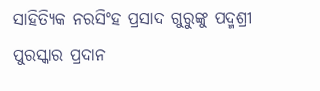ସାହିତ୍ୟିକ ନରସିଂହ ପ୍ରସାଦ ଗୁରୁଙ୍କୁ ପଦ୍ମଶ୍ରୀ ପୁରସ୍କାର ପ୍ରଦାନ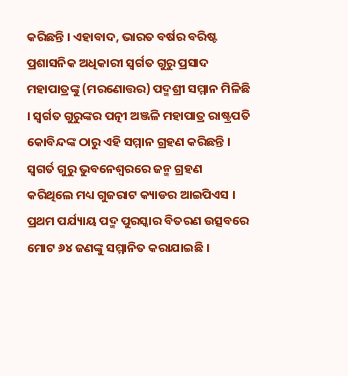କରିଛନ୍ତି । ଏହାବାଦ, ଭାରତ ବର୍ଷର ବରିଷ୍ଟ ପ୍ରଶାସନିକ ଅଧିକାରୀ ସ୍ୱର୍ଗତ ଗୁରୁ ପ୍ରସାଦ ମହାପାତ୍ରଙ୍କୁ (ମରଣୋତ୍ତର) ପଦ୍ମଶ୍ରୀ ସମ୍ମାନ ମିଳିଛି । ସ୍ୱର୍ଗତ ଗୁରୁଙ୍କର ପତ୍ନୀ ଅଞ୍ଜଳି ମହାପାତ୍ର ରାଷ୍ଟ୍ରପତି କୋବିନ୍ଦଙ୍କ ଠାରୁ ଏହି ସମ୍ମାନ ଗ୍ରହଣ କରିଛନ୍ତି । ସ୍ୱଗର୍ତ ଗୁରୁ ଭୁବନେଶ୍ୱରରେ ଜନ୍ମ ଗ୍ରହଣ କରିଥିଲେ ମଧ୍ୟ ଗୁଜରାଟ କ୍ୟାଡର ଆଇପିଏସ । ପ୍ରଥମ ପର୍ଯ୍ୟାୟ ପଦ୍ମ ପୁରସ୍କାର ବିତରଣ ଉତ୍ସବରେ ମୋଟ ୬୪ ଜଣଙ୍କୁ ସମ୍ମାନିତ କରାଯାଇଛି ।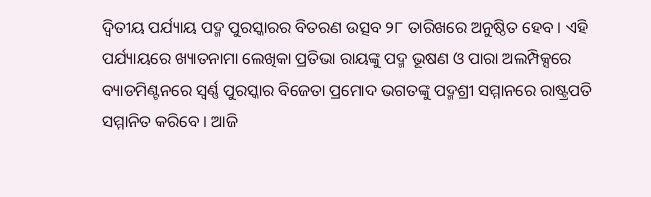ଦ୍ୱିତୀୟ ପର୍ଯ୍ୟାୟ ପଦ୍ମ ପୁରସ୍କାରର ବିତରଣ ଉତ୍ସବ ୨୮ ତାରିଖରେ ଅନୁଷ୍ଠିତ ହେବ । ଏହି ପର୍ଯ୍ୟାୟରେ ଖ୍ୟାତନାମା ଲେଖିକା ପ୍ରତିଭା ରାୟଙ୍କୁ ପଦ୍ମ ଭୂଷଣ ଓ ପାରା ଅଲମ୍ପିକ୍ସରେ ବ୍ୟାଡମିଣ୍ଟନରେ ସ୍ୱର୍ଣ୍ଣ ପୁରସ୍କାର ବିଜେତା ପ୍ରମୋଦ ଭଗତଙ୍କୁ ପଦ୍ମଶ୍ରୀ ସମ୍ମାନରେ ରାଷ୍ଟ୍ରପତି ସମ୍ମାନିତ କରିବେ । ଆଜି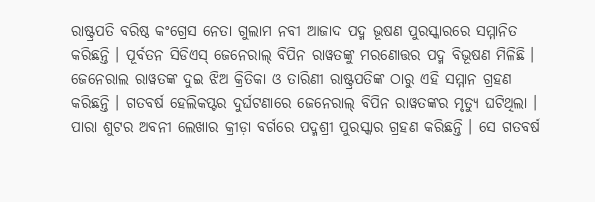ରାଷ୍ଟ୍ରପତି ବରିଷ୍ଠ କଂଗ୍ରେସ ନେତା ଗୁଲାମ ନବୀ ଆଜାଦ ପଦ୍ମ ଭୂଷଣ ପୁରସ୍କାରରେ ସମ୍ମାନିତ କରିଛନ୍ତି । ପୂର୍ବତନ ସିଡିଏସ୍‌ ଜେନେରାଲ୍‌ ବିପିନ ରାୱତଙ୍କୁ ମରଣୋତ୍ତର ପଦ୍ମ ବିଭୂଷଣ ମିଳିଛି । ଜେନେରାଲ ରାୱତଙ୍କ ଦୁଇ ଝିଅ କ୍ରିତିକା ଓ ତାରିଣୀ ରାଷ୍ଟ୍ରପତିଙ୍କ ଠାରୁ ଏହି ସମ୍ମାନ ଗ୍ରହଣ କରିଛନ୍ତି । ଗତବର୍ଷ ହେଲିକପ୍ଟର ଦୁର୍ଘଟଣାରେ ଜେନେରାଲ୍‌ ବିପିନ ରାୱତଙ୍କର ମୃତ୍ୟୁ ଘଟିଥିଲା । ପାରା ଶୁଟର ଅବନୀ ଲେଖାର କ୍ରୀଡ଼ା ବର୍ଗରେ ପଦ୍ମଶ୍ରୀ ପୁରସ୍କାର ଗ୍ରହଣ କରିଛନ୍ତି । ସେ ଗତବର୍ଷ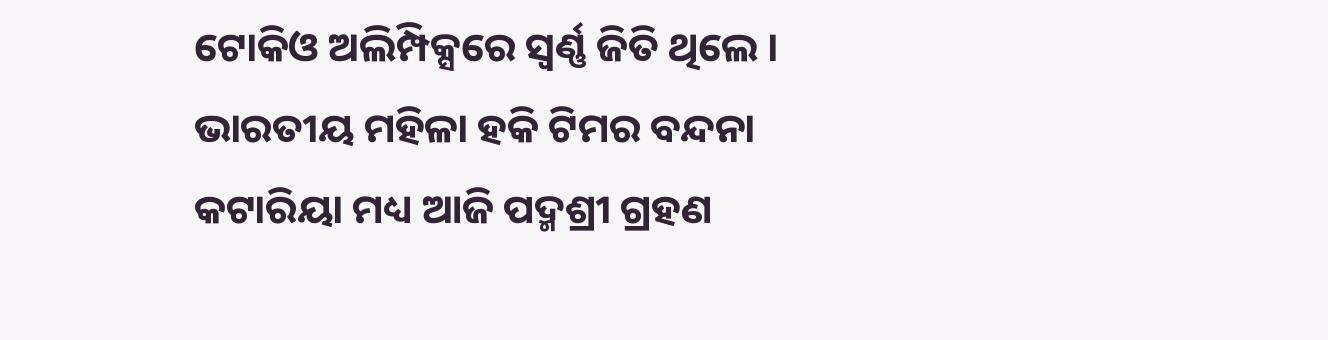ଟୋକିଓ ଅଲିମ୍ପିକ୍ସରେ ସ୍ୱର୍ଣ୍ଣ ଜିତି ଥିଲେ । ଭାରତୀୟ ମହିଳା ହକି ଟିମର ବନ୍ଦନା କଟାରିୟା ମଧ୍ୟ ଆଜି ପଦ୍ମଶ୍ରୀ ଗ୍ରହଣ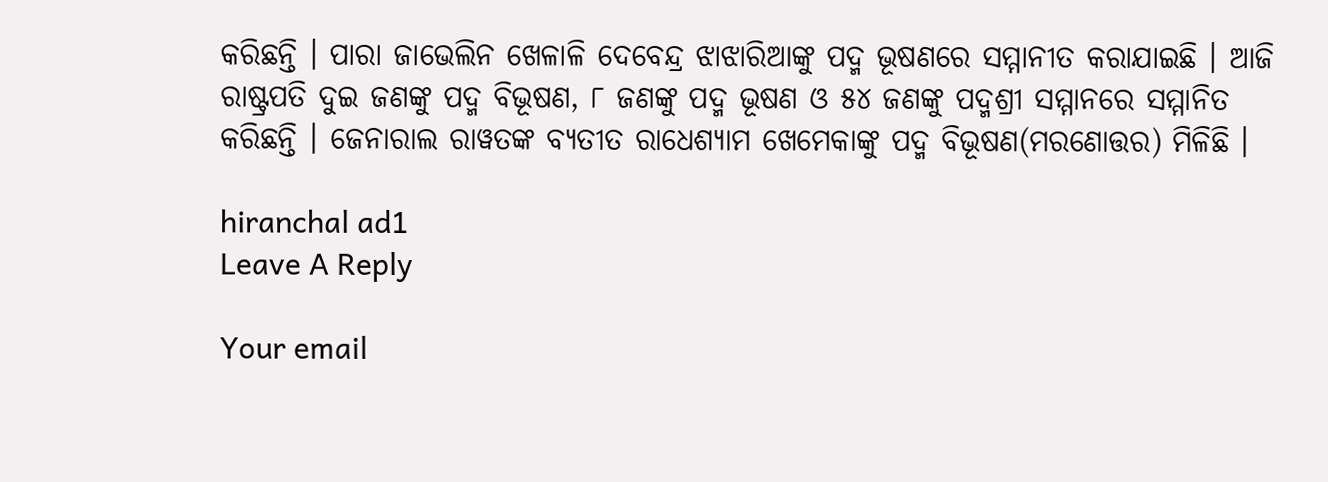କରିଛନ୍ତି । ପାରା ଜାଭେଲିନ ଖେଳାଳି ଦେବେନ୍ଦ୍ର ଝାଝାରିଆଙ୍କୁ ପଦ୍ମ ଭୂଷଣରେ ସମ୍ମାନୀତ କରାଯାଇଛି । ଆଜି ରାଷ୍ଟ୍ରପତି ଦୁଇ ଜଣଙ୍କୁ ପଦ୍ମ ବିଭୂଷଣ, ୮ ଜଣଙ୍କୁ ପଦ୍ମ ଭୂଷଣ ଓ ୫୪ ଜଣଙ୍କୁ ପଦ୍ମଶ୍ରୀ ସମ୍ମାନରେ ସମ୍ମାନିତ କରିଛନ୍ତି । ଜେନାରାଲ ରାୱତଙ୍କ ବ୍ୟତୀତ ରାଧେଶ୍ୟାମ ଖେମେକାଙ୍କୁ ପଦ୍ମ ବିଭୂଷଣ(ମରଣୋତ୍ତର) ମିଳିଛି ।

hiranchal ad1
Leave A Reply

Your email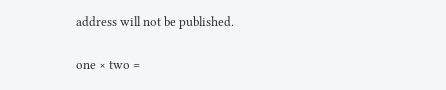address will not be published.

one × two =